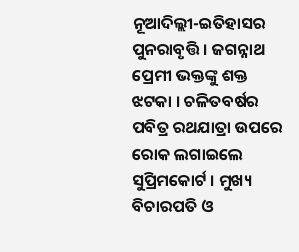ନୂଆଦିଲ୍ଲୀ-ଇତିହାସର ପୁନରାବୃତ୍ତି । ଜଗନ୍ନାଥ ପ୍ରେମୀ ଭକ୍ତଙ୍କୁ ଶକ୍ତ ଝଟକା । ଚଳିତବର୍ଷର ପବିତ୍ର ରଥଯାତ୍ରା ଉପରେ ରୋକ ଲଗାଇଲେ ସୁପ୍ରିମକୋର୍ଟ । ମୁଖ୍ୟ ବିଚାରପତି ଓ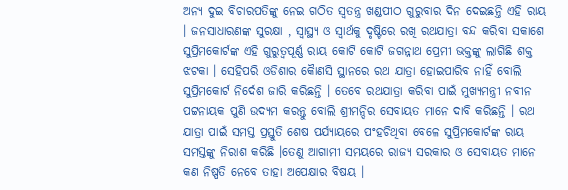ଅନ୍ୟ ଦୁଇ ବିଚାରପତିଙ୍କୁ ନେଇ ଗଠିତ ସ୍ୱତନ୍ତ୍ର ଖଣ୍ଡପୀଠ ଗୁରୁବାର ଦିନ ଦେଇଛନ୍ତି ଏହି ରାୟ । ଜନସାଧାରଣଙ୍କ ସୁରକ୍ଷା , ସ୍ୱାସ୍ଥ୍ୟ ଓ ସ୍ୱାର୍ଥକୁ ଦୃଷ୍ଟିରେ ରଖି ରଥଯାତ୍ରା ବନ୍ଦ କରିବା ସକାଶେ ସୁପ୍ରିମକୋର୍ଟଙ୍କ ଏହି ଗୁରୁତ୍ୱପୂର୍ଣ୍ଣ ରାୟ କୋଟି କୋଟି ଜଗନ୍ନାଥ ପ୍ରେମୀ ଭକ୍ତଙ୍କୁ ଲାଗିଛି ଶକ୍ତ ଝଟକା । ସେହିପରି ଓଡିଶାର କୈାଣସି ସ୍ଥାନରେ ରଥ ଯାତ୍ରା ହୋଇପାରିବ ନାହିଁ ବୋଲି ସୁପ୍ରିମକୋର୍ଟ ନିର୍ଦେଶ ଜାରି କରିଛନ୍ତି । ତେବେ ରଥଯାତ୍ରା କରିବା ପାଇଁ ମୁଖ୍ୟମନ୍ତ୍ରୀ ନବୀନ ପଟ୍ଟନାୟକ ପୁଣି ଉଦ୍ୟମ କରନ୍ତୁ ବୋଲି ଶ୍ରୀମନ୍ଦିର ସେବାୟତ ମାନେ ଦାବି କରିଛନ୍ତି । ରଥ ଯାତ୍ରା ପାଇଁ ସମସ୍ତ ପ୍ରସ୍ତୁତି ଶେଷ ପର୍ଯ୍ୟାୟରେ ପଂହଚିଥିବା ବେଳେ ସୁପ୍ରିମକୋର୍ଟଙ୍କ ରାୟ ସମସ୍ତଙ୍କୁ ନିରାଶ କରିଛି ।ତେଣୁ ଆଗାମୀ ସମୟରେ ରାଜ୍ୟ ସରକାର ଓ ସେବାୟତ ମାନେ କଣ ନିଷ୍ପତି ନେବେ ତାହା ଅପେକ୍ଷାର ବିଷୟ ।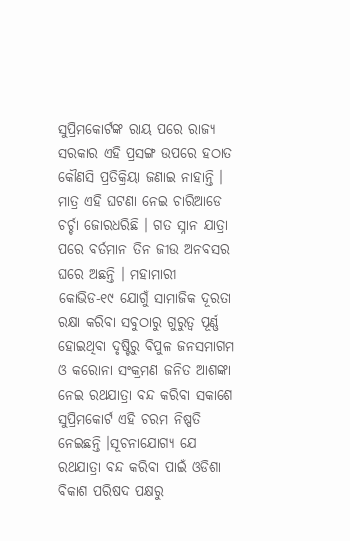ସୁପ୍ରିମକୋର୍ଟଙ୍କ ରାୟ ପରେ ରାଜ୍ୟ ସରକାର ଏହି ପ୍ରସଙ୍ଗ ଉପରେ ହଠାତ କୌଣସି ପ୍ରତିକ୍ରିୟା ଜଣାଇ ନାହାନ୍ତି । ମାତ୍ର ଏହି ଘଟଣା ନେଇ ଚାରିଆଡେ ଚର୍ଚ୍ଚା ଜୋରଧରିଛି । ଗତ ସ୍ନାନ ଯାତ୍ରା ପରେ ବର୍ତମାନ ତିନ ଜୀଉ ଅନବସର ଘରେ ଅଛନ୍ତି । ମହାମାରୀ କୋଭିଡ-୧୯ ଯୋଗୁଁ ସାମାଜିକ ଦୂରତା ରକ୍ଷା କରିବା ସବୁଠାରୁ ଗୁରୁତ୍ୱ ପୂର୍ଣ୍ଣ ହୋଇଥିବା ଦୃଷ୍ଟିରୁ ବିପୁଳ ଜନସମାଗମ ଓ କରୋନା ସଂକ୍ରମଣ ଜନିତ ଆଶଙ୍କା ନେଇ ରଥଯାତ୍ରା ବନ୍ଦ କରିବା ସକାଶେ ସୁପ୍ରିମକୋର୍ଟ ଏହି ଚରମ ନିଷ୍ପତି ନେଇଛନ୍ତି ।ସୂଚନାଯୋଗ୍ୟ ଯେ ରଥଯାତ୍ରା ବନ୍ଦ କରିବା ପାଇଁ ଓଡିଶା ବିକାଶ ପରିଷଦ ପକ୍ଷରୁ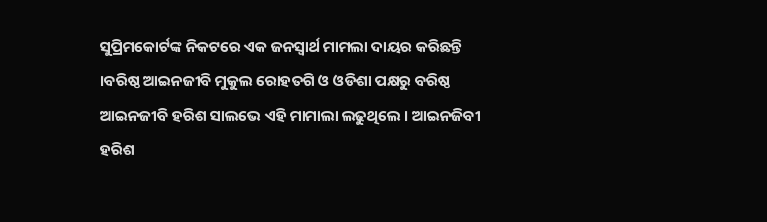ସୁପ୍ରିମକୋର୍ଟଙ୍କ ନିକଟରେ ଏକ ଜନସ୍ୱାର୍ଥ ମାମଲା ଦାୟର କରିଛନ୍ତି ।ବରିଷ୍ଠ ଆଇନଜୀବି ମୁକୁଲ ରୋହତଗି ଓ ଓଡିଶା ପକ୍ଷରୁ ବରିଷ୍ଠ ଆଇନଜୀବି ହରିଶ ସାଲଭେ ଏହି ମାମାଲା ଲଢୁଥିଲେ । ଆଇନଜିବୀ ହରିଶ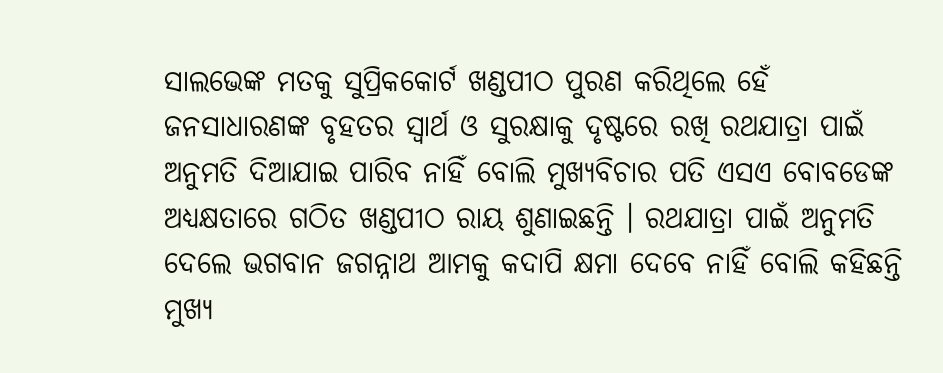ସାଲଭେଙ୍କ ମତକୁ ସୁପ୍ରିକକୋର୍ଟ ଖଣ୍ଡପୀଠ ପୁରଣ କରିଥିଲେ ହେଁ ଜନସାଧାରଣଙ୍କ ବୃହତର ସ୍ୱାର୍ଥ ଓ ସୁରକ୍ଷାକୁ ଦୃଷ୍ଟରେ ରଖି ରଥଯାତ୍ରା ପାଇଁ ଅନୁମତି ଦିଆଯାଇ ପାରିବ ନାହିଁ ବୋଲି ମୁଖ୍ୟବିଚାର ପତି ଏସଏ ବୋବଡେଙ୍କ ଅଧ୍ୟକ୍ଷତାରେ ଗଠିତ ଖଣ୍ଡପୀଠ ରାୟ ଶୁଣାଇଛନ୍ତି । ରଥଯାତ୍ରା ପାଇଁ ଅନୁମତି ଦେଲେ ଭଗବାନ ଜଗନ୍ନାଥ ଆମକୁ କଦାପି କ୍ଷମା ଦେବେ ନାହିଁ ବୋଲି କହିଛନ୍ତି ମୁଖ୍ୟ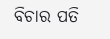ବିଚାର ପତି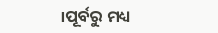।ପୂର୍ବରୁ ମଧ୍ୟ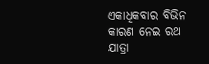ଏକାଧିକବାର ବିଭିନ କାରଣ ନେଇ ରଥ ଯାତ୍ରା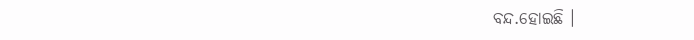ବନ୍ଦ.ହୋଇଛି ।